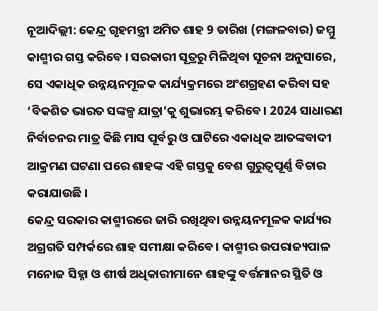ନୂଆଦିଲ୍ଲୀ: କେନ୍ଦ୍ର ଗୃହମନ୍ତ୍ରୀ ଅମିତ ଶାହ 9 ତାରିଖ (ମଙ୍ଗଳବାର) ଜମ୍ମୁ କାଶ୍ମୀର ଗସ୍ତ କରିବେ । ସରକାରୀ ସୂତ୍ରରୁ ମିଳିଥିବା ସୂଚନା ଅନୁସାରେ, ସେ ଏକାଧିକ ଉନ୍ନୟନମୂଳକ କାର୍ଯ୍ୟକ୍ରମରେ ଅଂଶଗ୍ରହଣ କରିବା ସହ ‘ବିକଶିତ ଭାରତ ସଙ୍କଳ୍ପ ଯାତ୍ରା’କୁ ଶୁଭାରମ୍ଭ କରିବେ । 2024 ସାଧାରଣ ନିର୍ବାଚନର ମାତ୍ର କିଛି ମାସ ପୂର୍ବରୁ ଓ ଘାଟିରେ ଏକାଧିକ ଆତଙ୍କବାଦୀ ଆକ୍ରମଣ ଘଟଣା ପରେ ଶାହଙ୍କ ଏହି ଗସ୍ତକୁ ବେଶ ଗୁରୁତ୍ବପୂର୍ଣ୍ଣ ବିଚାର କରାଯାଉଛି ।
କେନ୍ଦ୍ର ସରକାର କାଶ୍ମୀରରେ ଜାରି ରଖିଥିବା ଉନ୍ନୟନମୂଳକ କାର୍ଯ୍ୟର ଅଗ୍ରଗତି ସମ୍ପର୍କରେ ଶାହ ସମୀକ୍ଷା କରିବେ । କାଶ୍ମୀର ଉପରାଜ୍ୟପାଳ ମନୋଜ ସିହ୍ନା ଓ ଶୀର୍ଷ ଅଧିକାରୀମାନେ ଶାହଙ୍କୁ ବର୍ତ୍ତମାନର ସ୍ଥିତି ଓ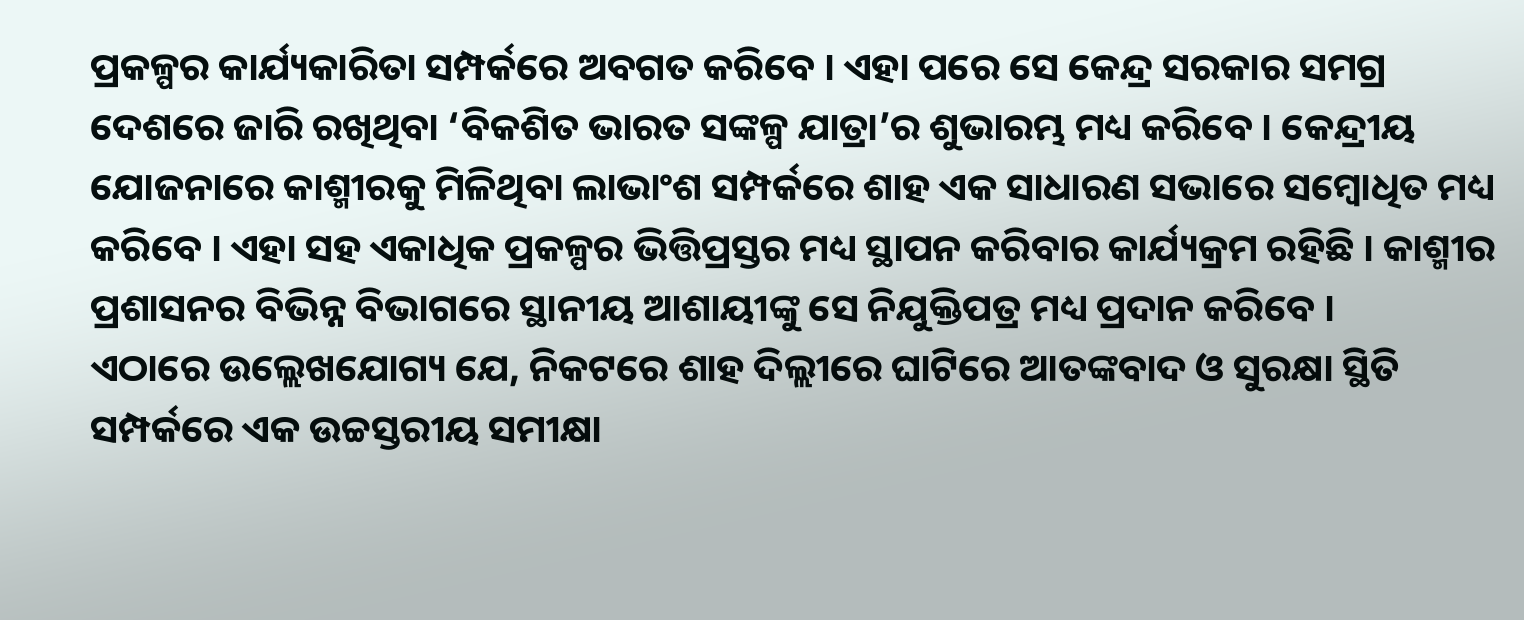ପ୍ରକଳ୍ପର କାର୍ଯ୍ୟକାରିତା ସମ୍ପର୍କରେ ଅବଗତ କରିବେ । ଏହା ପରେ ସେ କେନ୍ଦ୍ର ସରକାର ସମଗ୍ର ଦେଶରେ ଜାରି ରଖିଥିବା ‘ବିକଶିତ ଭାରତ ସଙ୍କଳ୍ପ ଯାତ୍ରା’ର ଶୁଭାରମ୍ଭ ମଧ୍ୟ କରିବେ । କେନ୍ଦ୍ରୀୟ ଯୋଜନାରେ କାଶ୍ମୀରକୁ ମିଳିଥିବା ଲାଭାଂଶ ସମ୍ପର୍କରେ ଶାହ ଏକ ସାଧାରଣ ସଭାରେ ସମ୍ବୋଧିତ ମଧ୍ୟ କରିବେ । ଏହା ସହ ଏକାଧିକ ପ୍ରକଳ୍ପର ଭିତ୍ତିପ୍ରସ୍ତର ମଧ୍ୟ ସ୍ଥାପନ କରିବାର କାର୍ଯ୍ୟକ୍ରମ ରହିଛି । କାଶ୍ମୀର ପ୍ରଶାସନର ବିଭିନ୍ନ ବିଭାଗରେ ସ୍ଥାନୀୟ ଆଶାୟୀଙ୍କୁ ସେ ନିଯୁକ୍ତିପତ୍ର ମଧ୍ୟ ପ୍ରଦାନ କରିବେ ।
ଏଠାରେ ଉଲ୍ଲେଖଯୋଗ୍ୟ ଯେ, ନିକଟରେ ଶାହ ଦିଲ୍ଲୀରେ ଘାଟିରେ ଆତଙ୍କବାଦ ଓ ସୁରକ୍ଷା ସ୍ଥିତି ସମ୍ପର୍କରେ ଏକ ଉଚ୍ଚସ୍ତରୀୟ ସମୀକ୍ଷା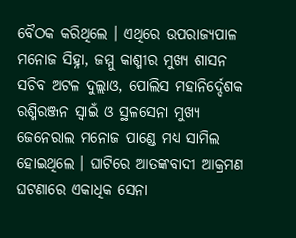ବୈଠକ କରିଥିଲେ । ଏଥିରେ ଉପରାଜ୍ୟପାଳ ମନୋଜ ସିହ୍ନା, ଜମ୍ମୁ କାଶ୍ମୀର ମୁଖ୍ୟ ଶାସନ ସଚିବ ଅଟଳ ଦୁଲ୍ଲାଓ, ପୋଲିସ ମହାନିର୍ଦ୍ଦେଶକ ରଶ୍ମିରଞ୍ଜନ ସ୍ବାଇଁ ଓ ସ୍ଥଳସେନା ମୁଖ୍ୟ ଜେନେରାଲ ମନୋଜ ପାଣ୍ଡେ ମଧ୍ୟ ସାମିଲ ହୋଇଥିଲେ । ଘାଟିରେ ଆତଙ୍କବାଦୀ ଆକ୍ରମଣ ଘଟଣାରେ ଏକାଧିକ ସେନା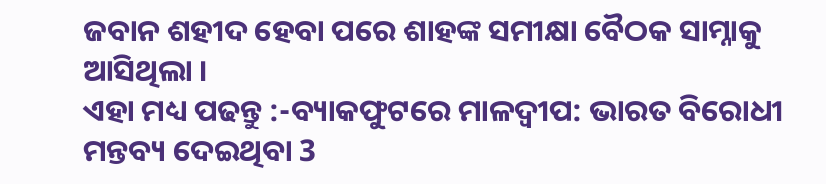ଜବାନ ଶହୀଦ ହେବା ପରେ ଶାହଙ୍କ ସମୀକ୍ଷା ବୈଠକ ସାମ୍ନାକୁ ଆସିଥିଲା ।
ଏହା ମଧ୍ୟ ପଢନ୍ତୁ :-ବ୍ୟାକଫୁଟରେ ମାଳଦ୍ବୀପ: ଭାରତ ବିରୋଧୀ ମନ୍ତବ୍ୟ ଦେଇଥିବା 3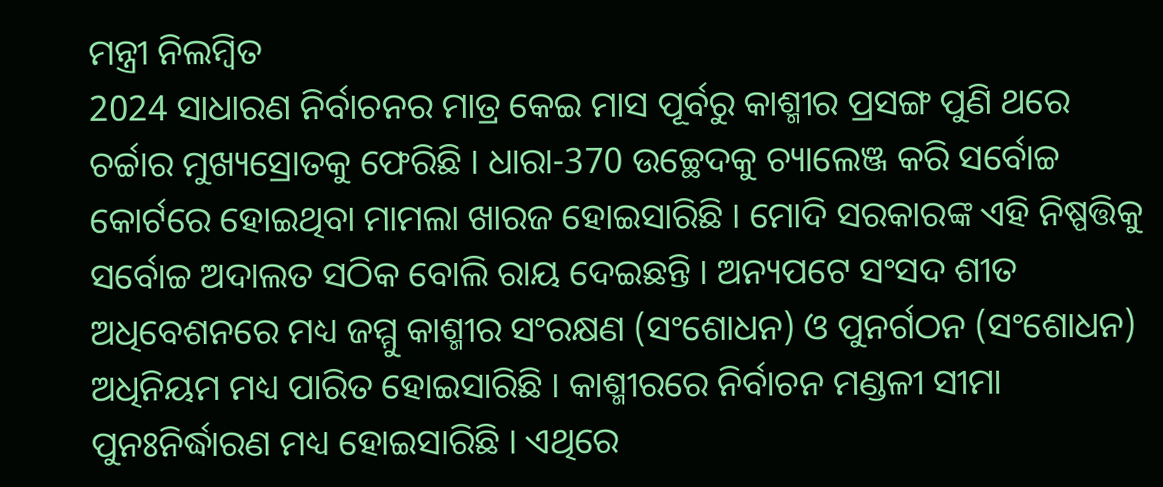ମନ୍ତ୍ରୀ ନିଲମ୍ବିତ
2024 ସାଧାରଣ ନିର୍ବାଚନର ମାତ୍ର କେଇ ମାସ ପୂର୍ବରୁ କାଶ୍ମୀର ପ୍ରସଙ୍ଗ ପୁଣି ଥରେ ଚର୍ଚ୍ଚାର ମୁଖ୍ୟସ୍ରୋତକୁ ଫେରିଛି । ଧାରା-370 ଉଚ୍ଛେଦକୁ ଚ୍ୟାଲେଞ୍ଜ କରି ସର୍ବୋଚ୍ଚ କୋର୍ଟରେ ହୋଇଥିବା ମାମଲା ଖାରଜ ହୋଇସାରିଛି । ମୋଦି ସରକାରଙ୍କ ଏହି ନିଷ୍ପତ୍ତିକୁ ସର୍ବୋଚ୍ଚ ଅଦାଲତ ସଠିକ ବୋଲି ରାୟ ଦେଇଛନ୍ତି । ଅନ୍ୟପଟେ ସଂସଦ ଶୀତ ଅଧିବେଶନରେ ମଧ୍ୟ ଜମ୍ମୁ କାଶ୍ମୀର ସଂରକ୍ଷଣ (ସଂଶୋଧନ) ଓ ପୁନର୍ଗଠନ (ସଂଶୋଧନ) ଅଧିନିୟମ ମଧ୍ୟ ପାରିତ ହୋଇସାରିଛି । କାଶ୍ମୀରରେ ନିର୍ବାଚନ ମଣ୍ଡଳୀ ସୀମା ପୁନଃନିର୍ଦ୍ଧାରଣ ମଧ୍ୟ ହୋଇସାରିଛି । ଏଥିରେ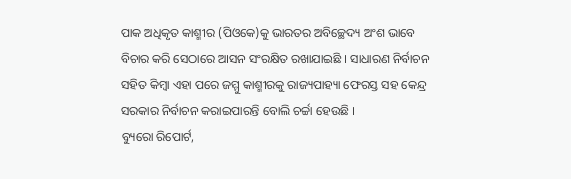ପାକ ଅଧିକୃତ କାଶ୍ମୀର (ପିଓକେ)କୁ ଭାରତର ଅବିଚ୍ଛେଦ୍ୟ ଅଂଶ ଭାବେ ବିଚାର କରି ସେଠାରେ ଆସନ ସଂରକ୍ଷିତ ରଖାଯାଇଛି । ସାଧାରଣ ନିର୍ବାଚନ ସହିତ କିମ୍ବା ଏହା ପରେ ଜମ୍ମୁ କାଶ୍ମୀରକୁ ରାଜ୍ୟପାହ୍ୟା ଫେରସ୍ତ ସହ କେନ୍ଦ୍ର ସରକାର ନିର୍ବାଚନ କରାଇପାରନ୍ତି ବୋଲି ଚର୍ଚ୍ଚା ହେଉଛି ।
ବ୍ୟୁରୋ ରିପୋର୍ଟ,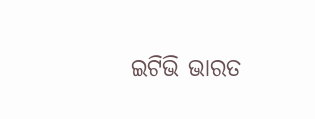ଇଟିଭି ଭାରତ